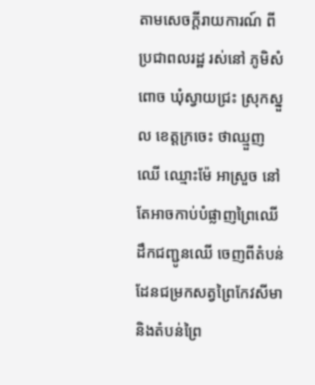តាមសេចក្តីរាយការណ៍ ពីប្រជាពលរដ្ឋ រស់នៅ ភូមិសំពោច ឃុំស្វាយជ្រះ ស្រុកស្នួល ខេត្តក្រចេះ ថាឈ្មួញឈេី ឈ្មោះម៉ែ អាស្រួច នៅតែអាចកាប់បំផ្លាញព្រៃឈើ ដឹកជញ្ជូនឈើ ចេញពីតំបន់ដែនជម្រកសត្វព្រៃកែវសីមា និងតំបន់ព្រៃ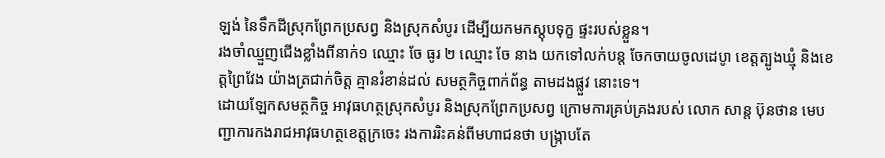ឡង់ នៃទឹកដីស្រុកព្រែកប្រសព្វ និងស្រុកសំបូរ ដេីម្បីយកមកស្តុបទុក្ខ ផ្ទះរបស់ខ្លួន។
រងចាំឈ្មួញជេីងខ្លាំងពីនាក់១ ឈ្មោះ ចែ ធូរ ២ ឈ្មោះ ចែ នាង យកទៅលក់បន្ត ចែកចាយចូលដេបូា ខេត្តត្បូងឃ្មុំ និងខេត្តព្រៃវែង យ៉ាងត្រជាក់ចិត្ត គ្មានរំខាន់ដល់ សមត្ថកិច្ចពាក់ព័ន្ធ តាមដងផ្លួវ នោះទេ។
ដោយឡែកសមត្ថកិច្ច អាវុធហត្ថស្រុកសំបូរ និងស្រុកព្រែកប្រសព្វ ក្រោមការគ្រប់គ្រងរបស់ លោក សាន្ត ប៊ុនថាន មេបញ្ជាការកងរាជអាវុធហត្ថខេត្តក្រចេះ រងការរិះគន់ពីមហាជនថា បង្ក្រាបតែ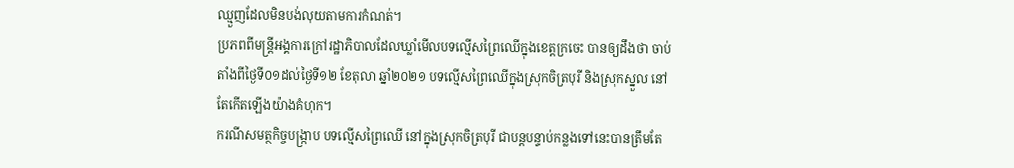ឈ្មួញដែលមិនបង់លុយតាមការកំណត់។
ប្រភពពីមន្ត្រីអង្គការក្រៅរដ្ឋាភិបាលដែលឃ្លាំមើលបទល្មើសព្រៃឈើក្នុងខេត្តក្រចេះ បានឲ្យដឹងថា ចាប់តាំងពីថ្ងៃទី០១ដល់ថ្ងៃទី១២ ខែតុលា ឆ្នាំ២០២១ បទល្មើសព្រៃឈើក្នុងស្រុកចិត្របុរី និងស្រុកស្នួល នៅតែកើតឡើងយ៉ាងគំហុក។
ករណីសមត្ថកិច្ចបង្ក្រាប បទល្មើសព្រៃឈើ នៅក្នុងស្រុកចិត្របុរី ជាបន្តបន្ទាប់កន្លងទៅនេះបានត្រឹមតែ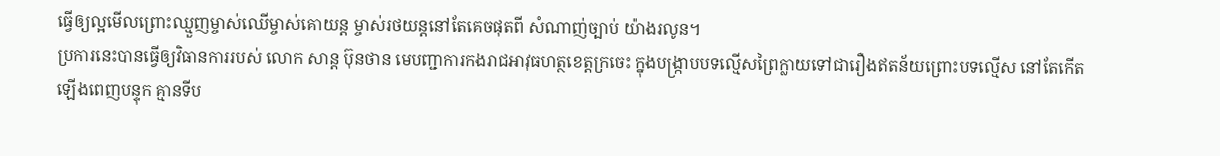ធ្វើឲ្យល្អមើលព្រោះឈ្មួញម្ចាស់ឈើម្ចាស់គោយន្ត ម្ចាស់រថយន្តនៅតែគេចផុតពី សំណាញ់ច្បាប់ យ៉ាងរលូន។
ប្រការនេះបានធ្វើឲ្យវិធានការរបស់ លោក សាន្ត ប៊ុនថាន មេបញ្ជាការកងរាជអាវុធហត្ថខេត្តក្រចេះ ក្នុងបង្ក្រាបបទល្មើសព្រៃក្លាយទៅជារឿងឥតន័យព្រោះបទល្មើស នៅតែកើតឡើងពេញបន្ទុក គ្មានទីប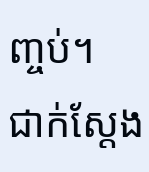ញ្ចប់។
ជាក់ស្តែង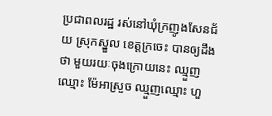ប្រជាពលរដ្ឋ រស់នៅឃុំក្រញូងសែនជ័យ ស្រុកស្នួល ខេត្តក្រចេះ បានឲ្យដឹងថា មួយរយៈចុងក្រោយនេះ ឈ្មួញឈ្មោះ ម៉ែអាស្រួច ឈ្មួញឈ្មោះ ហួ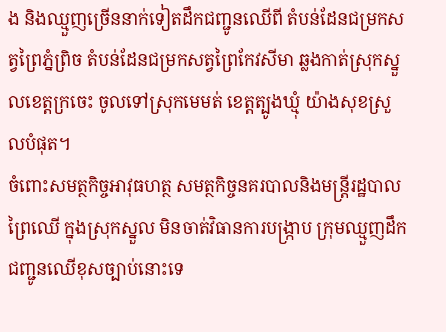ង និងឈ្មួញច្រើននាក់ទៀតដឹកជញ្ជូនឈើពី តំបន់ដែនជម្រកសត្វព្រៃភ្នំព្រិច តំបន់ដែនជម្រកសត្វព្រៃកែវសីមា ឆ្លងកាត់ស្រុកស្នួលខេត្តក្រចេះ ចូលទៅស្រុកមេមត់ ខេត្តត្បូងឃ្មុំ យ៉ាងសុខស្រួលបំផុត។
ចំពោះសមត្ថកិច្ចអាវុធហត្ថ សមត្ថកិច្ចនគរបាលនិងមន្ត្រីរដ្ឋបាលព្រៃឈើ ក្នុងស្រុកស្នួល មិនចាត់វិធានការបង្ក្រាប ក្រុមឈ្មួញដឹកជញ្ជូនឈើខុសច្បាប់នោះទេ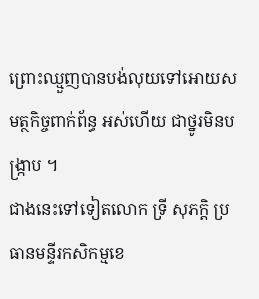ព្រោះឈ្មួញបានបង់លុយទៅអោយសមត្ថកិច្ចពាក់ព័ន្ធ អស់ហេីយ ជាថ្នូរមិនបង្ក្រាប ។
ជាងនេះទៅទៀតលោក ទ្រី សុភក្តិ ប្រធានមន្ទីរកសិកម្មខេ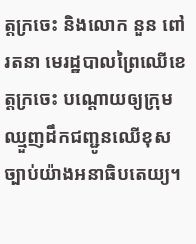ត្តក្រចេះ និងលោក នួន ពៅ រតនា មេរដ្ឋបាលព្រៃឈើខេត្តក្រចេះ បណ្តោយឲ្យក្រុមឈ្មួញដឹកជញ្ជូនឈើខុស ច្បាប់យ៉ាងអនាធិបតេយ្យ។